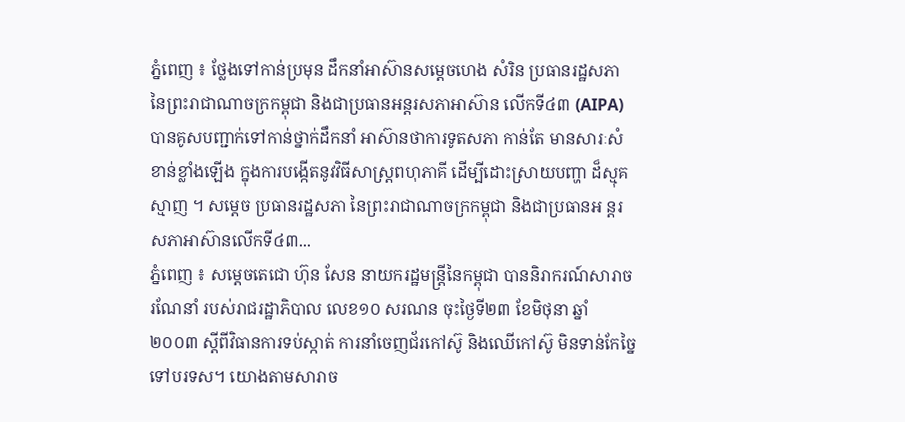ភ្នំពេញ ៖ ថ្លែងទៅកាន់ប្រមុន ដឹកនាំអាស៊ានសម្តេចហេង សំរិន ប្រធានរដ្ឋសភា នៃព្រះរាជាណាចក្រកម្ពុជា និងជាប្រធានអន្តរសភាអាស៊ាន លើកទី៤៣ (AIPA)បានគូសបញ្ជាក់ទៅកាន់ថ្នាក់ដឹកនាំ អាស៊ានថាការទូតសភា កាន់តែ មានសារៈសំខាន់ខ្លាំងឡើង ក្នុងការបង្កើតនូវវិធីសាស្រ្តពហុភាគី ដើម្បីដោះស្រាយបញ្ហា ដ៏ស្មុគស្មាញ ។ សម្តេច ប្រធានរដ្ឋសភា នៃព្រះរាជាណាចក្រកម្ពុជា និងជាប្រធានអ ន្តរសភាអាស៊ានលើកទី៤៣...
ភ្នំពេញ ៖ សម្ដេចតេជោ ហ៊ុន សែន នាយករដ្ឋមន្ដ្រីនៃកម្ពុជា បាននិរាករណ៍សារាចរណែនាំ របស់រាជរដ្ឋាភិបាល លេខ១០ សរណន ចុះថ្ងៃទី២៣ ខែមិថុនា ឆ្នាំ២០០៣ ស្ដីពីវិធានការទប់ស្កាត់ ការនាំចេញជ័រកៅស៊ូ និងឈើកៅស៊ូ មិនទាន់កែច្នៃទៅបរទស។ យោងតាមសារាច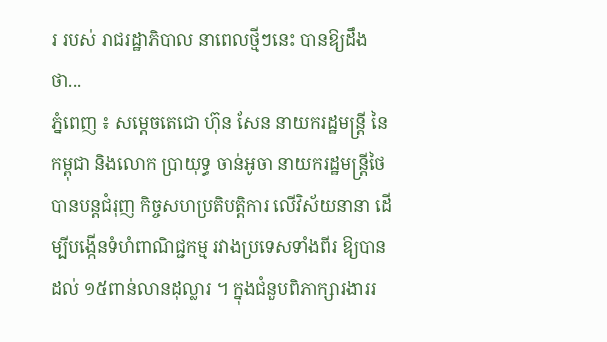រ របស់ រាជរដ្ឋាភិបាល នាពេលថ្មីៗនេះ បានឱ្យដឹងថា...
ភ្នំពេញ ៖ សម្ដេចតេជោ ហ៊ុន សែន នាយករដ្ឋមន្ត្រី នៃកម្ពុជា និងលោក ប្រាយុទ្ធ ចាន់អូចា នាយករដ្ឋមន្ត្រីថៃ បានបន្តជំរុញ កិច្ចសហប្រតិបត្តិការ លើវិស័យនានា ដើម្បីបង្កើនទំហំពាណិជ្ជកម្ម រវាងប្រទេសទាំងពីរ ឱ្យបានដល់ ១៥ពាន់លានដុល្លារ ។ ក្នុងជំនួបពិភាក្សារងាររ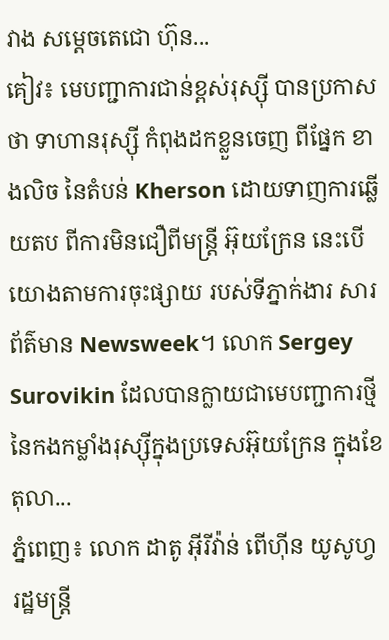វាង សម្ដេចតេជោ ហ៊ុន...
គៀវ៖ មេបញ្ជាការជាន់ខ្ពស់រុស្ស៊ី បានប្រកាសថា ទាហានរុស្ស៊ី កំពុងដកខ្លួនចេញ ពីផ្នែក ខាងលិច នៃតំបន់ Kherson ដោយទាញការឆ្លើយតប ពីការមិនជឿពីមន្ត្រី អ៊ុយក្រែន នេះបើយោងតាមការចុះផ្សាយ របស់ទីភ្នាក់ងារ សារព័ត៌មាន Newsweek។ លោក Sergey Surovikin ដែលបានក្លាយជាមេបញ្ជាការថ្មី នៃកងកម្លាំងរុស្ស៊ីក្នុងប្រទេសអ៊ុយក្រែន ក្នុងខែតុលា...
ភ្នំពេញ៖ លោក ដាតូ អ៊ីរីវ៉ាន់ ពើហ៊ីន យូសូហ្វ រដ្ឋមន្ត្រី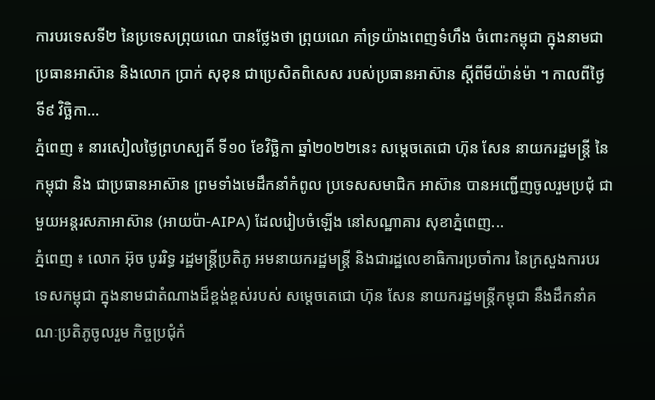ការបរទេសទី២ នៃប្រទេសព្រុយណេ បានថ្លែងថា ព្រុយណេ គាំទ្រយ៉ាងពេញទំហឹង ចំពោះកម្ពុជា ក្នុងនាមជាប្រធានអាស៊ាន និងលោក ប្រាក់ សុខុន ជាប្រេសិតពិសេស របស់ប្រធានអាស៊ាន ស្តីពីមីយ៉ាន់ម៉ា ។ កាលពីថ្ងៃទី៩ វិច្ឆិកា...
ភ្នំពេញ ៖ នារសៀលថ្ងៃព្រហស្បតិ៍ ទី១០ ខែវិច្ឆិកា ឆ្នាំ២០២២នេះ សម្តេចតេជោ ហ៊ុន សែន នាយករដ្ឋមន្ត្រី នៃកម្ពុជា និង ជាប្រធានអាស៊ាន ព្រមទាំងមេដឹកនាំកំពូល ប្រទេសសមាជិក អាស៊ាន បានអញ្ជើញចូលរួមប្រជុំ ជាមួយអន្តរសភាអាស៊ាន (អាយប៉ា-AIPA) ដែលរៀបចំឡើង នៅសណ្ឋាគារ សុខាភ្នំពេញ...
ភ្នំពេញ ៖ លោក អ៊ុច បូររិទ្ធ រដ្ឋមន្ត្រីប្រតិភូ អមនាយករដ្ឋមន្រ្តី និងជារដ្ឋលេខាធិការប្រចាំការ នៃក្រសួងការបរទេសកម្ពុជា ក្នុងនាមជាតំណាងដ៏ខ្ពង់ខ្ពស់របស់ សម្តេចតេជោ ហ៊ុន សែន នាយករដ្ឋមន្ត្រីកម្ពុជា នឹងដឹកនាំគណៈប្រតិភូចូលរួម កិច្ចប្រជុំកំ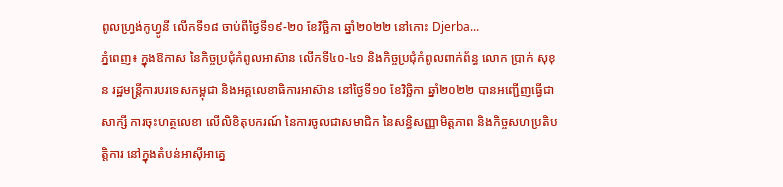ពូលហ្វ្រង់កូហ្វូនី លើកទី១៨ ចាប់ពីថ្ងៃទី១៩-២០ ខែវិច្ឆិកា ឆ្នាំ២០២២ នៅកោះ Djerba...
ភ្នំពេញ៖ ក្នុងឱកាស នៃកិច្ចប្រជុំកំពូលអាស៊ាន លើកទី៤០-៤១ និងកិច្ចប្រជុំកំពូលពាក់ព័ន្ធ លោក ប្រាក់ សុខុន រដ្ឋមន្រ្តីការបរទេសកម្ពុជា និងអគ្គលេខាធិការអាស៊ាន នៅថ្ងៃទី១០ ខែវិច្ឆិកា ឆ្នាំ២០២២ បានអញ្ជើញធ្វើជាសាក្សី ការចុះហត្ថលេខា លើលិខិតុបករណ៍ នៃការចូលជាសមាជិក នៃសន្ធិសញ្ញាមិត្តភាព និងកិច្ចសហប្រតិបត្តិការ នៅក្នុងតំបន់អាស៊ីអាគ្នេ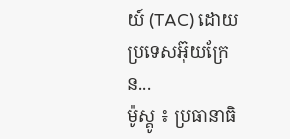យ៍ (TAC) ដោយប្រទេសអ៊ុយក្រែន...
ម៉ូស្គូ ៖ ប្រធានាធិ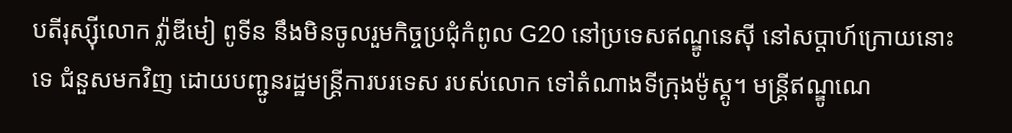បតីរុស្ស៊ីលោក វ្ល៉ាឌីមៀ ពូទីន នឹងមិនចូលរួមកិច្ចប្រជុំកំពូល G20 នៅប្រទេសឥណ្ឌូនេស៊ី នៅសប្តាហ៍ក្រោយនោះទេ ជំនួសមកវិញ ដោយបញ្ជូនរដ្ឋមន្ត្រីការបរទេស របស់លោក ទៅតំណាងទីក្រុងម៉ូស្គូ។ មន្ត្រីឥណ្ឌូណេ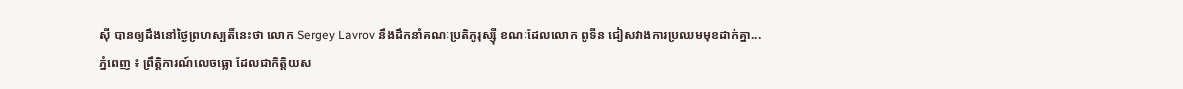ស៊ី បានឲ្យដឹងនៅថ្ងៃព្រហស្បតិ៍នេះថា លោក Sergey Lavrov នឹងដឹកនាំគណៈប្រតិភូរុស្ស៊ី ខណៈដែលលោក ពូទីន ជៀសវាងការប្រឈមមុខដាក់គ្នា...
ភ្នំពេញ ៖ ព្រឹត្តិការណ៍លេចធ្លោ ដែលជាកិត្តិយស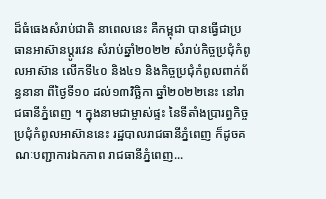ដ៏ធំធេងសំរាប់ជាតិ នាពេលនេះ គឺកម្ពុជា បានធ្វើជាប្រធានអាស៊ានប្តូរវេន សំរាប់ឆ្នាំ២០២២ សំរាប់កិច្ចប្រជុំកំពូលអាស៊ាន លើកទី៤០ និង៤១ និងកិច្ចប្រជុំកំពូលពាក់ព័ន្ធនានា ពីថ្ងៃទី១០ ដល់១៣វិច្ឆិកា ឆ្នាំ២០២២នេះ នៅរាជធានីភ្នំពេញ ។ ក្នុងនាមជាម្ចាស់ផ្ទះ នៃទីតាំងប្រារព្ធកិច្ចប្រជុំកំពូលអាស៊ាននេះ រដ្ឋបាលរាជធានីភ្នំពេញ ក៏ដូចគណៈបញ្ជាការឯកភាព រាជធានីភ្នំពេញ...